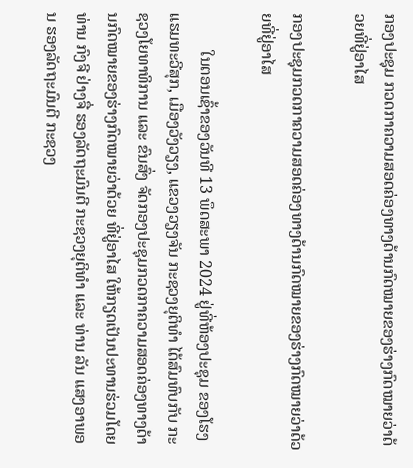ກອງປະຊຸມ ກວດກາຄວາມສອດຄ່ອງທາງດ້ານກົດໝາຍຂອງຮ່າງກົດໝາຍວ່າດ້ວຍທີ່ຢູ່ອາໄສ

ກອງປະຊຸມກວດກາຄວາມສອດຄ່ອງທາງດ້ານກົດໝາຍຂອງຮ່າງກົດໝາຍວ່າດ້ວຍທີ່ຢູ່ອາໄສ

         ໃນຕອນເຊົ້າຂອງວັນທີ 13 ພຶດສະພາ 2024 ຢູ່ທີ່ຫ້ອງປະຊຸມ ຂອງໂຮງແຮມທະວີສຸກ, ເມືອງວັງວຽງ, ແຂວງວຽງຈັນ ກະຊວງຍຸຕິທຳ ໄດ້ສົມທົບກັບ ກະຊວງໂຍທາທິການ ແລະ ຂົນສົ່ງ ຈັດກອງປະຊຸມກວດກາຄວາມສອດຄ່ອງທາງດ້ານກົດໝາຍຂອງຮ່າງກົດໝາຍວ່າດ້ວຍ ທີ່ຢູ່ອາໄສ ໃຫ້ກຽດເປັນປະທານຮ່ວມໂດຍ ທ່ານ ກົງຈີ ຢ່າງຈື່ ຮອງລັດຖະມົນຕີ ກະຊວງຍຸຕິທຳ ແລະ ທ່ານ ລັນ ແສງອາພອນ ຮອງລັດຖະມົນຕີ ກະຊວງ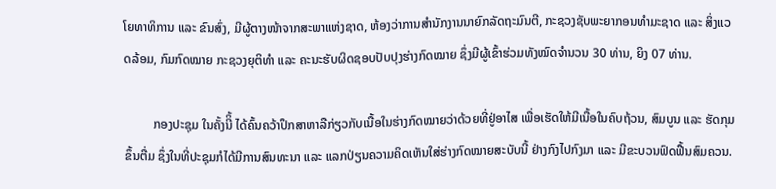ໂຍທາທິການ ແລະ ຂົນສົ່ງ, ມີຜູ້ຕາງໜ້າຈາກສະພາແຫ່ງຊາດ, ຫ້ອງວ່າການສຳນັກງານນາຍົກລັດຖະມົນຕີ, ກະຊວງຊັບພະຍາກອນທຳມະຊາດ ແລະ ສິ່ງແວດລ້ອມ, ກົມກົດໝາຍ ກະຊວງຍຸຕິທຳ ແລະ ຄະນະຮັບຜິດຊອບປັບປຸງຮ່າງກົດໝາຍ ຊຶ່ງມີຜູ້ເຂົ້າຮ່ວມທັງໝົດຈຳນວນ 30 ທ່ານ, ຍິງ 07 ທ່ານ.

         ກອງປະຊຸມ ໃນຄັ້ງນີິ້ ໄດ້ຄົ້ນຄວ້າປຶກສາຫາລືກ່ຽວກັບເນື້ອໃນຮ່າງກົດໝາຍວ່າດ້ວຍທີ່ຢູ່ອາໄສ ເພື່ອເຮັດໃຫ້ມີເນື້ອໃນຄົບຖ້ວນ, ສົມບູນ ແລະ ຮັດກຸມຂຶ້ນຕື່ມ ຊຶ່ງໃນທີ່ປະຊຸມກໍໄດ້ມີການສົນທະນາ ແລະ ແລກປ່ຽນຄວາມຄິດເຫັນໃສ່ຮ່າງກົດໝາຍສະບັບນີ້ ຢ່າງກົງໄປກົງມາ ແລະ ມີຂະບວນຟົດຟື້ນສົມຄວນ.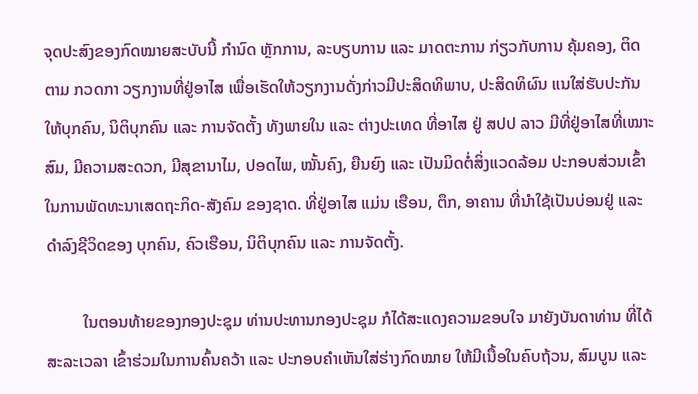ຈຸດປະສົງຂອງກົດໝາຍສະບັບນີ້ ກໍານົດ ຫຼັກການ, ລະບຽບການ ແລະ ມາດຕະການ ກ່ຽວກັບການ ຄຸ້ມຄອງ, ຕິດຕາມ ກວດກາ ວຽກງານທີ່ຢູ່ອາໄສ ເພື່ອເຮັດໃຫ້ວຽກງານດັ່ງກ່າວມີປະສິດທິພາບ, ປະສິດທິຜົນ ແນໃສ່ຮັບປະກັນ ໃຫ້ບຸກຄົນ, ນິຕິບຸກຄົນ ແລະ ການຈັດຕັ້ງ ທັງພາຍໃນ ແລະ ຕ່າງປະເທດ ທີ່ອາໄສ ຢູ່ ສປປ ລາວ ມີທີ່ຢູ່ອາໄສທີ່ເໝາະສົມ, ມີຄວາມສະດວກ, ມີສຸຂານາໄມ, ປອດໄພ, ໝັ້ນຄົງ, ຍືນຍົງ ແລະ ເປັນມິດຕໍ່ສິ່ງແວດລ້ອມ ປະກອບສ່ວນເຂົ້າໃນການພັດທະນາເສດຖະກິດ-ສັງຄົມ ຂອງຊາດ. ທີ່ຢູ່ອາໄສ ແມ່ນ ເຮືອນ, ຕຶກ, ອາຄານ ທີ່ນໍາໃຊ້ເປັນບ່ອນຢູ່ ແລະ ດໍາລົງຊີວິດຂອງ ບຸກຄົນ, ຄົວເຮືອນ, ນິຕິບຸກຄົນ ແລະ ການຈັດຕັ້ງ.

         ໃນຕອນທ້າຍຂອງກອງປະຊຸມ ທ່ານປະທານກອງປະຊຸມ ກໍໄດ້ສະແດງຄວາມຂອບໃຈ ມາຍັງບັນດາທ່ານ ທີ່ໄດ້ສະລະເວລາ ເຂົ້າຮ່ວມໃນການຄົ້ນຄວ້າ ແລະ ປະກອບຄຳເຫັນໃສ່ຮ່າງກົດໝາຍ ໃຫ້ມີເນື້ອໃນຄົບຖ້ວນ, ສົມບູນ ແລະ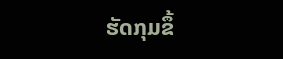ຮັດກຸມຂຶ້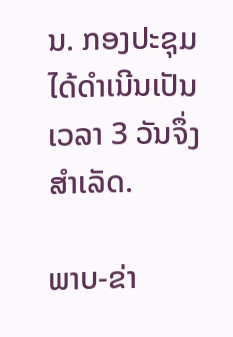ນ. ກອງປະຊຸມ ໄດ້ດຳເນີນເປັນເວລາ 3 ວັນຈຶ່ງສຳເລັດ.

ພາບ-ຂ່າ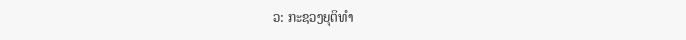ວ: ກະຊວງຍຸຕິທໍາ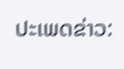ປະເພດຂ່າວ: